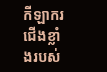កីឡាករជើងខ្លាំងរបស់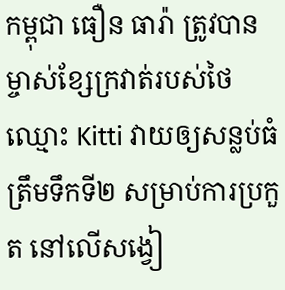កម្ពុជា ធឿន ធារ៉ា ត្រូវបានម្ចាស់ខ្សែក្រវាត់របស់ថៃឈ្មោះ Kitti វាយឲ្យសន្លប់ធំត្រឹមទឹកទី២ សម្រាប់ការប្រកួត នៅលើសង្វៀ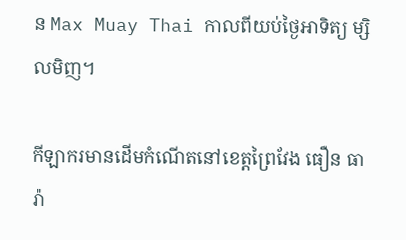ន Max Muay Thai កាលពីយប់ថ្ងៃអាទិត្យ ម្សិលមិញ។

កីឡាករមានដើមកំណើតនៅខេត្តព្រៃវែង ធឿន ធារ៉ា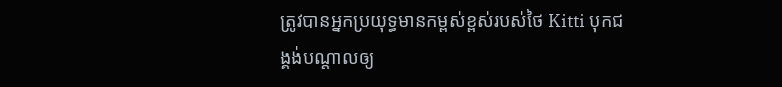ត្រូវបានអ្នកប្រយុទ្ធមានកម្ពស់ខ្ពស់របស់ថៃ Kitti បុកជង្គង់បណ្តាលឲ្យ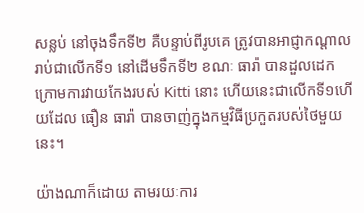សន្លប់ នៅចុងទឹកទី២ គឺបន្ទាប់ពីរូបគេ ត្រូវបានអាជ្ញាកណ្តាល រាប់ជាលើកទី១ នៅដើមទឹកទី២ ខណៈ ធារ៉ា បានដួលដេក ក្រោមការវាយកែងរបស់ Kitti នោះ ហើយនេះជាលើកទី១ហើយដែល ធឿន ធារ៉ា បានចាញ់ក្នុងកម្មវិធីប្រកួតរបស់ថៃមួយនេះ។

យ៉ាងណាក៏ដោយ តាមរយៈការ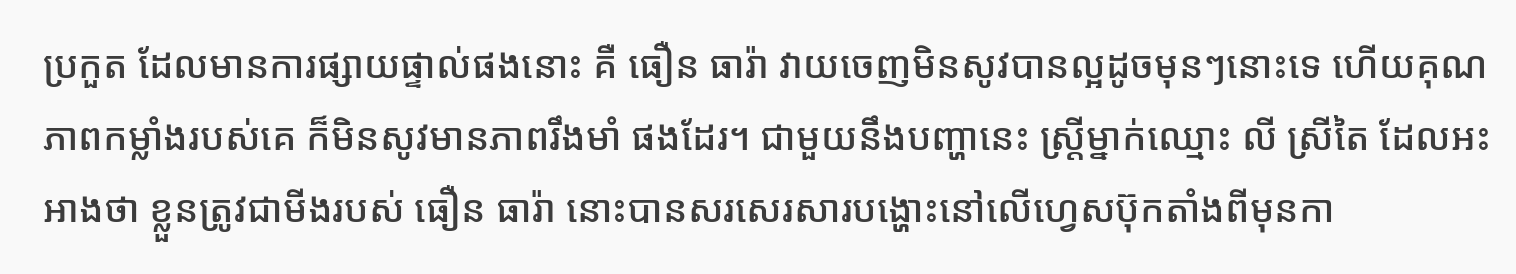ប្រកួត ដែលមានការផ្សាយផ្ទាល់ផងនោះ គឺ ធឿន ធារ៉ា វាយចេញមិនសូវបានល្អដូចមុនៗនោះទេ ហើយគុណភាពកម្លាំងរបស់គេ ក៏មិនសូវមានភាពរឹងមាំ ផងដែរ។ ជាមួយនឹងបញ្ហានេះ ស្រ្តីម្នាក់ឈ្មោះ លី ស្រីតៃ ដែលអះអាងថា ខ្លួនត្រូវជាមីងរបស់ ធឿន ធារ៉ា នោះបានសរសេរសារបង្ហោះនៅលើហ្វេសប៊ុកតាំងពីមុនកា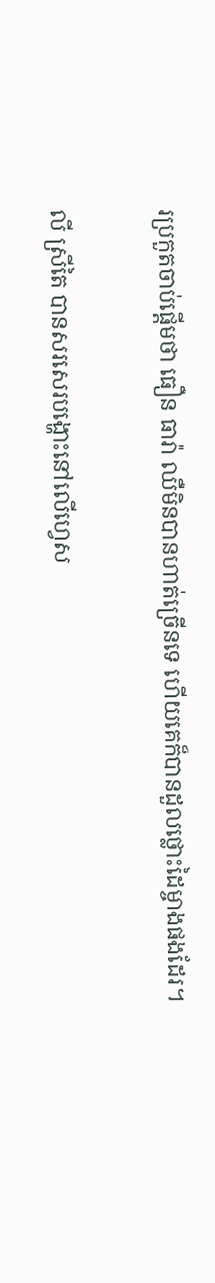រប្រកួតចាប់ផ្តើមថា ធឿន ធារ៉ា ឈឺមិនបានហាត់ច្រើនទេ ហើយគេក៏បានដួលថ្លោះដៃម្ចាងផងដែរ។

លី ស្រីតៃ បានសរសេរបង្ហោះនៅលើហ្វេស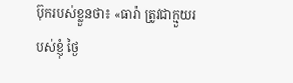ប៊ុករបស់ខ្លួនថា៖ «ធារ៉ា ត្រូវជាក្មួយរបស់ខ្ញុំ ថ្ងៃ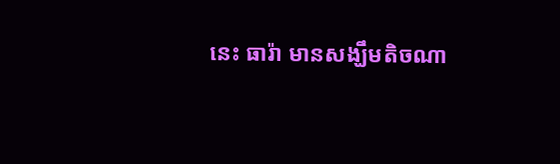នេះ ធារ៉ា មានសង្ឃឹមតិចណា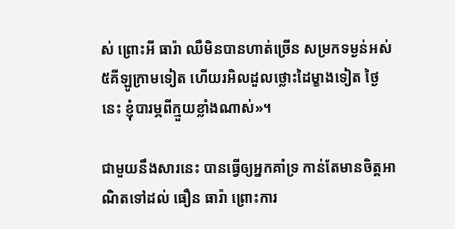ស់ ព្រោះអី ធារ៉ា ឈឺមិនបានហាត់ច្រើន សម្រកទម្ងន់អស់៥គីឡូក្រាមទៀត ហើយរអិលដួលថ្លោះដៃម្ខាងទៀត ថ្ងៃនេះ ខ្ញុំបារម្ភពីក្មួយខ្លាំងណាស់»។

ជាមួយនឹងសារនេះ បានធ្វើឲ្យអ្នកគាំទ្រ កាន់តែមានចិត្តអាណិតទៅដល់ ធឿន ធារ៉ា ព្រោះការ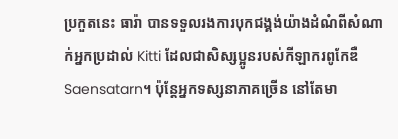ប្រកួតនេះ ធារ៉ា បានទទួលរងការបុកជង្គង់យ៉ាងដំណំពីសំណាក់អ្នកប្រដាល់ Kitti ដែលជាសិស្សប្អូនរបស់កីឡាករពូកែឌឺ Saensatarn។ ប៉ុន្តែអ្នកទស្សនាភាគច្រើន នៅតែមា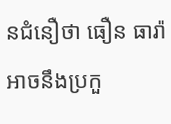នជំនឿថា ធឿន ធារ៉ា អាចនឹងប្រកួ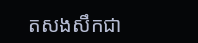តសងសឹកជា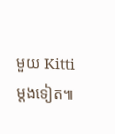មួយ Kitti ម្តងទៀត៕